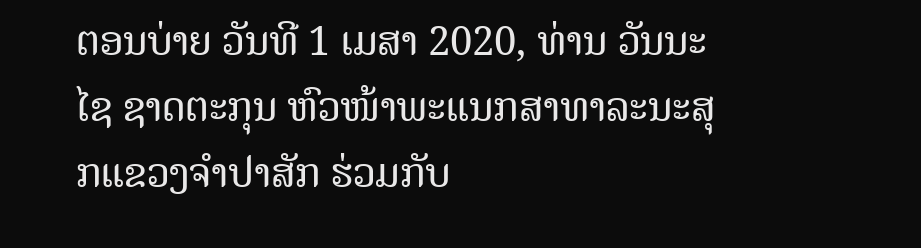ຕອນບ່າຍ ວັນທີ 1 ເມສາ 2020, ທ່ານ ວັນນະໄຊ ຊາດຕະກຸນ ຫົວໜ້າພະແນກສາທາລະນະສຸກແຂວງຈຳປາສັກ ຮ່ວມກັບ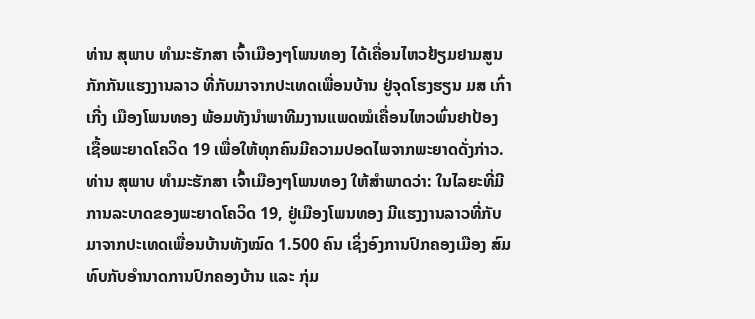ທ່ານ ສຸພາບ ທຳມະຮັກສາ ເຈົ້າເມືອງໆໂພນທອງ ໄດ້ເຄື່ອນໄຫວຢ້ຽມຢາມສູນກັກກັນແຮງງານລາວ ທີ່ກັບມາຈາກປະເທດເພື່ອນບ້ານ ຢູ່ຈຸດໂຮງຮຽນ ມສ ເກົ່າເກີ່ງ ເມືອງໂພນທອງ ພ້ອມທັງນຳພາທີມງານແພດໝໍເຄື່ອນໄຫວພົ່ນຢາປ້ອງເຊື້ອພະຍາດໂຄວິດ 19 ເພື່ອໃຫ້ທຸກຄົນມີຄວາມປອດໄພຈາກພະຍາດດັ່ງກ່າວ.
ທ່ານ ສຸພາບ ທໍາມະຮັກສາ ເຈົ້າເມືອງໆໂພນທອງ ໃຫ້ສໍາພາດວ່າ: ໃນໄລຍະທີ່ມີການລະບາດຂອງພະຍາດໂຄວິດ 19, ຢູ່ເມືອງໂພນທອງ ມີແຮງງານລາວທີ່ກັບມາຈາກປະເທດເພື່ອນບ້ານທັງໝົດ 1.500 ຄົນ ເຊິ່ງອົງການປົກຄອງເມືອງ ສົມທົບກັບອໍານາດການປົກຄອງບ້ານ ແລະ ກຸ່ມ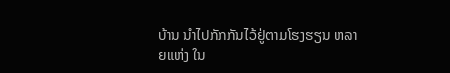ບ້ານ ນຳໄປກັກກັນໄວ້ຢູ່ຕາມໂຮງຮຽນ ຫລາຍແຫ່ງ ໃນ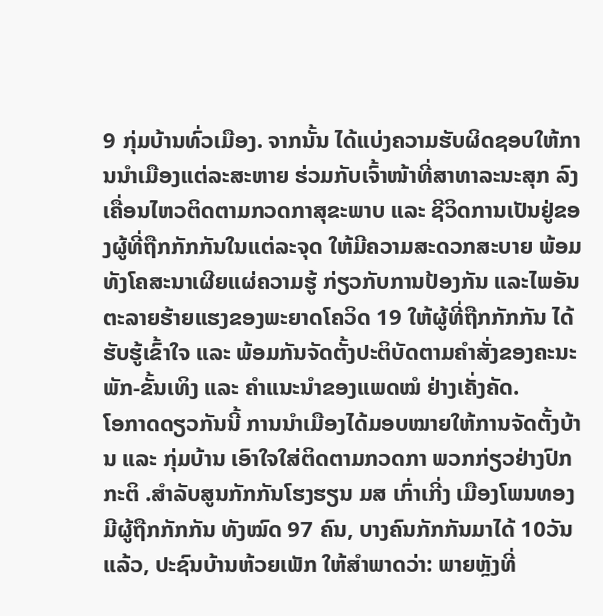9 ກຸ່ມບ້ານທົ່ວເມືອງ. ຈາກນັ້ນ ໄດ້ແບ່ງຄວາມຮັບຜິດຊອບໃຫ້ການນຳເມືອງແຕ່ລະສະຫາຍ ຮ່ວມກັບເຈົ້າໜ້າທີ່ສາທາລະນະສຸກ ລົງເຄື່ອນໄຫວຕິດຕາມກວດກາສຸຂະພາບ ແລະ ຊີວິດການເປັນຢູ່ຂອງຜູ້ທີ່ຖືກກັກກັນໃນແຕ່ລະຈຸດ ໃຫ້ມີຄວາມສະດວກສະບາຍ ພ້ອມທັງໂຄສະນາເຜີຍແຜ່ຄວາມຮູ້ ກ່ຽວກັບການປ້ອງກັນ ແລະໄພອັນຕະລາຍຮ້າຍແຮງຂອງພະຍາດໂຄວິດ 19 ໃຫ້ຜູ້ທີ່ຖືກກັກກັນ ໄດ້ຮັບຮູ້ເຂົ້າໃຈ ແລະ ພ້ອມກັນຈັດຕັ້ງປະຕິບັດຕາມຄຳສັ່ງຂອງຄະນະພັກ-ຂັ້ນເທິງ ແລະ ຄຳແນະນໍາຂອງແພດໝໍ ຢ່າງເຄັ່ງຄັດ.
ໂອກາດດຽວກັນນີ້ ການນໍາເມືອງໄດ້ມອບໝາຍໃຫ້ການຈັດຕັ້ງບ້ານ ແລະ ກຸ່ມບ້ານ ເອົາໃຈໃສ່ຕິດຕາມກວດກາ ພວກກ່ຽວຢ່າງປົກກະຕິ .ສຳລັບສູນກັກກັນໂຮງຮຽນ ມສ ເກົ່າເກີ່ງ ເມືອງໂພນທອງ ມີຜູ້ຖືກກັກກັນ ທັງໝົດ 97 ຄົນ, ບາງຄົນກັກກັນມາໄດ້ 10ວັນແລ້ວ, ປະຊົນບ້ານຫ້ວຍເພັກ ໃຫ້ສຳພາດວ່າ: ພາຍຫຼັງທີ່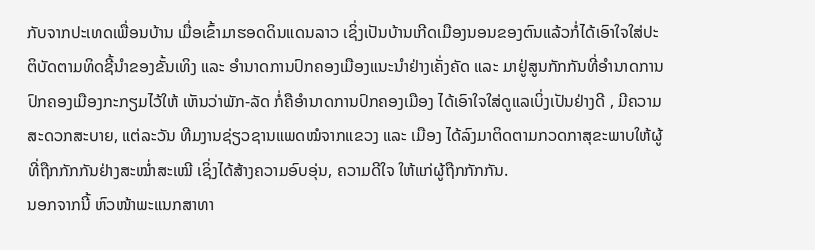ກັບຈາກປະເທດເພື່ອນບ້ານ ເມື່ອເຂົ້າມາຮອດດິນແດນລາວ ເຊິ່ງເປັນບ້ານເກີດເມືອງນອນຂອງຕົນແລ້ວກໍ່ໄດ້ເອົາໃຈໃສ່ປະຕິບັດຕາມທິດຊີ້ນຳຂອງຂັ້ນເທິງ ແລະ ອຳນາດການປົກຄອງເມືອງແນະນໍາຢ່າງເຄັ່ງຄັດ ແລະ ມາຢູ່ສູນກັກກັນທີ່ອໍານາດການປົກຄອງເມືອງກະກຽມໄວ້ໃຫ້ ເຫັນວ່າພັກ-ລັດ ກໍ່ຄືອຳນາດການປົກຄອງເມືອງ ໄດ້ເອົາໃຈໃສ່ດູແລເບິ່ງເປັນຢ່າງດີ , ມີຄວາມສະດວກສະບາຍ, ແຕ່ລະວັນ ທີມງານຊ່ຽວຊານແພດໝໍຈາກແຂວງ ແລະ ເມືອງ ໄດ້ລົງມາຕິດຕາມກວດກາສຸຂະພາບໃຫ້ຜູ້ທີ່ຖືກກັກກັນຢ່າງສະໝໍ່າສະເໝີ ເຊິ່ງໄດ້ສ້າງຄວາມອົບອຸ່ນ, ຄວາມດີໃຈ ໃຫ້ແກ່ຜູ້ຖືກກັກກັນ.
ນອກຈາກນີ້ ຫົວໜ້າພະແນກສາທາ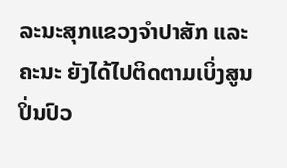ລະນະສຸກແຂວງຈຳປາສັກ ແລະຄະນະ ຍັງໄດ້ໄປຕິດຕາມເບິ່ງສູນປິ່ນປົວ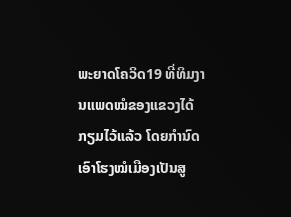ພະຍາດໂຄວິດ19 ທີ່ທິມງານແພດໝໍຂອງແຂວງໄດ້ກຽມໄວ້ແລ້ວ ໂດຍກໍານົດເອົາໂຮງໝໍເມືອງເປັນສູ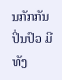ນກັກກັນປິ່ນປົວ ມີທັງ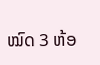ໝົດ 3 ຫ້ອ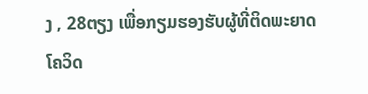ງ , 28ຕຽງ ເພື່ອກຽມຮອງຮັບຜູ້ທີ່ຕິດພະຍາດໂຄວິດ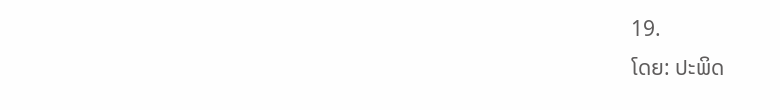19.
ໂດຍ: ປະພິດ